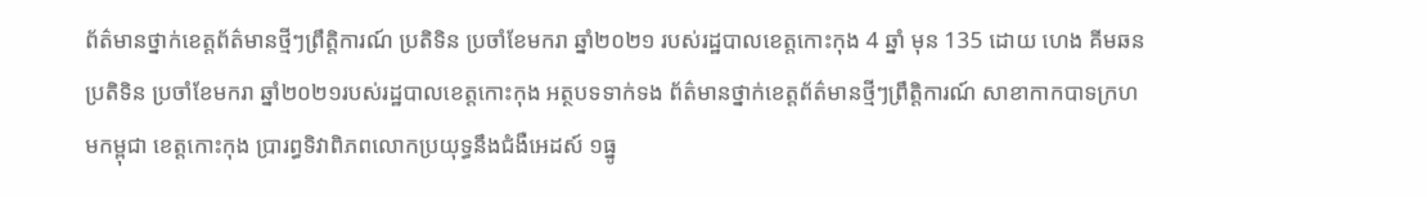ព័ត៌មានថ្នាក់ខេត្តព័ត៌មានថ្មីៗព្រឹត្តិការណ៍ ប្រតិទិន ប្រចាំខែមករា ឆ្នាំ២០២១ របស់រដ្ឋបាលខេត្តកោះកុង 4 ឆ្នាំ មុន 135 ដោយ ហេង គីមឆន ប្រតិទិន ប្រចាំខែមករា ឆ្នាំ២០២១របស់រដ្ឋបាលខេត្តកោះកុង អត្ថបទទាក់ទង ព័ត៌មានថ្នាក់ខេត្តព័ត៌មានថ្មីៗព្រឹត្តិការណ៍ សាខាកាកបាទក្រហមកម្ពុជា ខេត្តកោះកុង ប្រារព្ធទិវាពិភពលោកប្រយុទ្ធនឹងជំងឺអេដស៍ ១ធ្នូ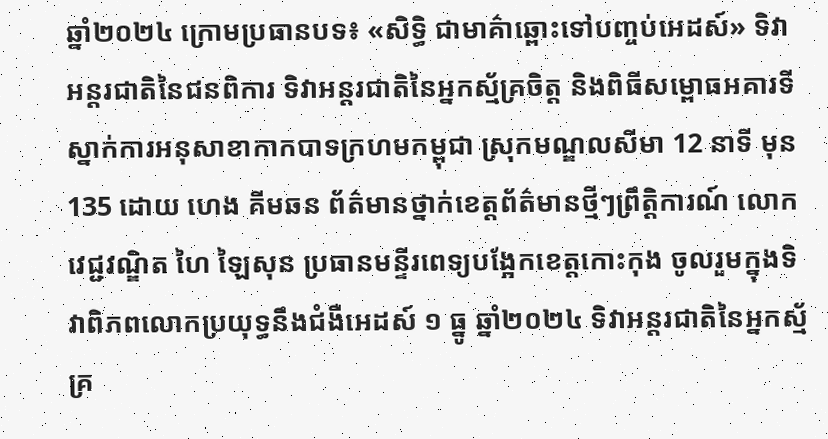ឆ្នាំ២០២៤ ក្រោមប្រធានបទ៖ «សិទ្ធិ ជាមាគ៌ាឆ្ពោះទៅបញ្ចប់អេដស៍» ទិវាអន្តរជាតិនៃជនពិការ ទិវាអន្តរជាតិនៃអ្នកស្ម័គ្រចិត្ត និងពិធីសម្ពោធអគារទីស្នាក់ការអនុសាខាកាកបាទក្រហមកម្ពុជា ស្រុកមណ្ឌលសីមា 12 នាទី មុន 135 ដោយ ហេង គីមឆន ព័ត៌មានថ្នាក់ខេត្តព័ត៌មានថ្មីៗព្រឹត្តិការណ៍ លោកវេជ្ជវណ្ឌិត ហៃ ឡៃសុន ប្រធានមន្ទីរពេទ្យបង្អែកខេត្តកោះកុង ចូលរួមក្នុងទិវាពិភពលោកប្រយុទ្ធនឹងជំងឺអេដស៍ ១ ធ្នូ ឆ្នាំ២០២៤ ទិវាអន្តរជាតិនៃអ្នកស្ម័គ្រ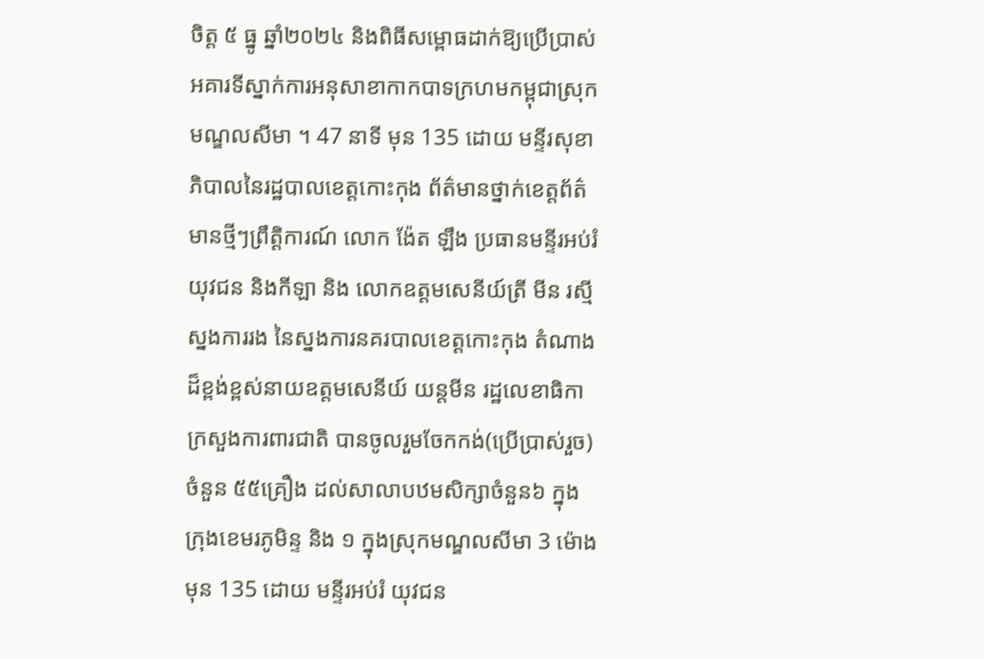ចិត្ត ៥ ធ្នូ ឆ្នាំ២០២៤ និងពិធីសម្ពោធដាក់ឱ្យប្រើប្រាស់អគារទីស្នាក់ការអនុសាខាកាកបាទក្រហមកម្ពុជាស្រុកមណ្ឌលសីមា ។ 47 នាទី មុន 135 ដោយ មន្ទីរសុខាភិបាលនៃរដ្ឋបាលខេត្តកោះកុង ព័ត៌មានថ្នាក់ខេត្តព័ត៌មានថ្មីៗព្រឹត្តិការណ៍ លោក ង៉ែត ឡឹង ប្រធានមន្ទីរអប់រំ យុវជន និងកីឡា និង លោកឧត្តមសេនីយ៍ត្រី មីន រស្មី ស្នងការរង នៃស្នងការនគរបាលខេត្តកោះកុង តំណាងដ៏ខ្ពង់ខ្ពស់នាយឧត្តមសេនីយ៍ យន្តមីន រដ្ឋលេខាធិកាក្រសួងការពារជាតិ បានចូលរួមចែកកង់(ប្រើប្រាស់រួច)ចំនួន ៥៥គ្រឿង ដល់សាលាបឋមសិក្សាចំនួន៦ ក្នុង ក្រុងខេមរភូមិន្ទ និង ១ ក្នុងស្រុកមណ្ឌលសីមា 3 ម៉ោង មុន 135 ដោយ មន្ទីរអប់រំ យុវជន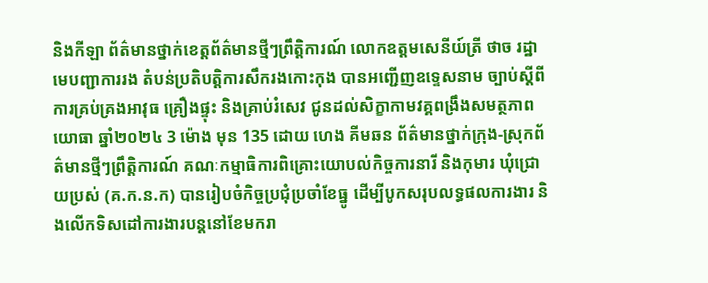និងកីឡា ព័ត៌មានថ្នាក់ខេត្តព័ត៌មានថ្មីៗព្រឹត្តិការណ៍ លោកឧត្តមសេនីយ៍ត្រី ថាច រដ្ឋា មេបញ្ជាការរង តំបន់ប្រតិបត្តិការសឹករងកោះកុង បានអញ្ជើញឧទ្ទេសនាម ច្បាប់ស្តីពីការគ្រប់គ្រងអាវុធ គ្រឿងផ្ទុះ និងគ្រាប់រំសេវ ជូនដល់សិក្ខាកាមវគ្គពង្រឹងសមត្ថភាពយោធា ឆ្នាំ២០២៤ 3 ម៉ោង មុន 135 ដោយ ហេង គីមឆន ព័ត៌មានថ្នាក់ក្រុង-ស្រុកព័ត៌មានថ្មីៗព្រឹត្តិការណ៍ គណៈកម្មាធិការពិគ្រោះយោបល់កិច្ចការនារី និងកុមារ ឃុំជ្រោយប្រស់ (គ.ក.ន.ក) បានរៀបចំកិច្ចប្រជុំប្រចាំខែធ្នូ ដើម្បីបូកសរុបលទ្ធផលការងារ និងលើកទិសដៅការងារបន្តនៅខែមករា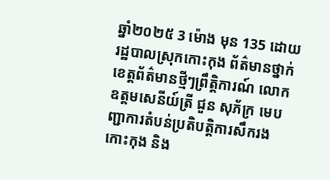ឆ្នាំ២០២៥ 3 ម៉ោង មុន 135 ដោយ រដ្ឋបាលស្រុកកោះកុង ព័ត៌មានថ្នាក់ខេត្តព័ត៌មានថ្មីៗព្រឹត្តិការណ៍ លោកឧត្តមសេនីយ៍ត្រី ជួន សុភ័ក្រ មេបញ្ជាការតំបន់ប្រតិបត្តិការសឹករងកោះកុង និង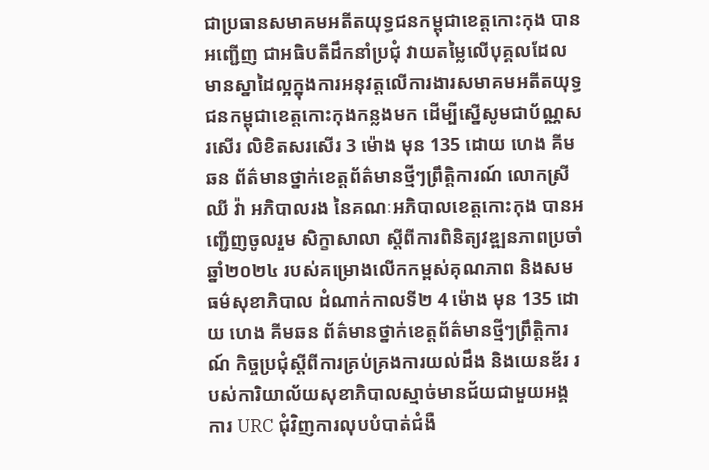ជាប្រធានសមាគមអតីតយុទ្ធជនកម្ពុជាខេត្តកោះកុង បានអញ្ជើញ ជាអធិបតីដឹកនាំប្រជុំ វាយតម្លៃលើបុគ្គលដែលមានស្នាដៃល្អក្នុងការអនុវត្តលើការងារសមាគមអតីតយុទ្ធជនកម្ពុជាខេត្តកោះកុងកន្លងមក ដើម្បីស្នើសូមជាប័ណ្ណសរសើរ លិខិតសរសើរ 3 ម៉ោង មុន 135 ដោយ ហេង គីមឆន ព័ត៌មានថ្នាក់ខេត្តព័ត៌មានថ្មីៗព្រឹត្តិការណ៍ លោកស្រី ឈី វ៉ា អភិបាលរង នៃគណៈអភិបាលខេត្តកោះកុង បានអញ្ជើញចូលរួម សិក្ខាសាលា ស្តីពីការពិនិត្យវឌ្ឍនភាពប្រចាំឆ្នាំ២០២៤ របស់គម្រោងលើកកម្ពស់គុណភាព និងសមធម៌សុខាភិបាល ដំណាក់កាលទី២ 4 ម៉ោង មុន 135 ដោយ ហេង គីមឆន ព័ត៌មានថ្នាក់ខេត្តព័ត៌មានថ្មីៗព្រឹត្តិការណ៍ កិច្ចប្រជុំស្តីពីការគ្រប់គ្រងការយល់ដឹង និងយេនឌ័រ របស់ការិយាល័យសុខាភិបាលស្មាច់មានជ័យជាមួយអង្គការ URC ជុំវិញការលុបបំបាត់ជំងឺ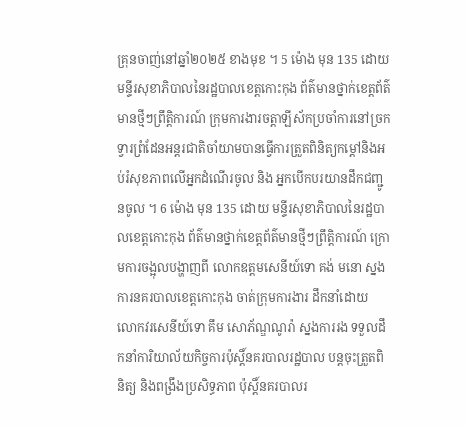គ្រុនចាញ់នៅឆ្នាំ២០២៥ ខាងមុខ ។ 5 ម៉ោង មុន 135 ដោយ មន្ទីរសុខាភិបាលនៃរដ្ឋបាលខេត្តកោះកុង ព័ត៌មានថ្នាក់ខេត្តព័ត៌មានថ្មីៗព្រឹត្តិការណ៍ ក្រុមការងារចត្តាឡីស័កប្រចាំការនៅច្រកទ្វារព្រំដែនអន្ដរជាតិចាំយាមបានធ្វើការត្រួតពិនិត្យកម្ដៅនិងអប់រំសុខភាពលើអ្នកដំណើរចូល និង អ្នកបើកបរយានដឹកជញ្ជូនចូល ។ 6 ម៉ោង មុន 135 ដោយ មន្ទីរសុខាភិបាលនៃរដ្ឋបាលខេត្តកោះកុង ព័ត៌មានថ្នាក់ខេត្តព័ត៌មានថ្មីៗព្រឹត្តិការណ៍ ក្រោមការចង្អុលបង្ហាញពី លោកឧត្តមសេនីយ៍ទោ គង់ មនោ ស្នងការនគរបាលខេត្តកោះកុង ចាត់ក្រុមការងារ ដឹកនាំដោយ លោកវរសេនីយ៍ទោ គឹម សោភ័ណ្ឌណូរ៉ា ស្នងការរង ទទួលដឹកនាំការិយាល័យកិច្ចការប៉ុស្តិ៍នគរបាលរដ្ឋបាល បន្តចុះត្រួតពិនិត្យ និងពង្រឹងប្រសិទ្ធភាព ប៉ុស្តិ៍នគរបាលរ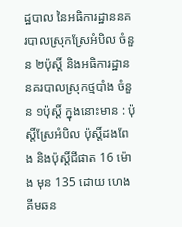ដ្ឋបាល នៃអធិការដ្ឋាននគរបាលស្រុកស្រែអំបិល ចំនួន ២ប៉ុស្តិ៍ និងអធិការដ្ឋាននគរបាលស្រុកថ្មបាំង ចំនួន ១ប៉ុស្តិ៍ ក្នុងនោះមាន : ប៉ុស្តិ៍ស្រែអំបិល ប៉ុស្តិ៍ដងពែង និងប៉ុស្តិ៍ជីផាត 16 ម៉ោង មុន 135 ដោយ ហេង គីមឆន